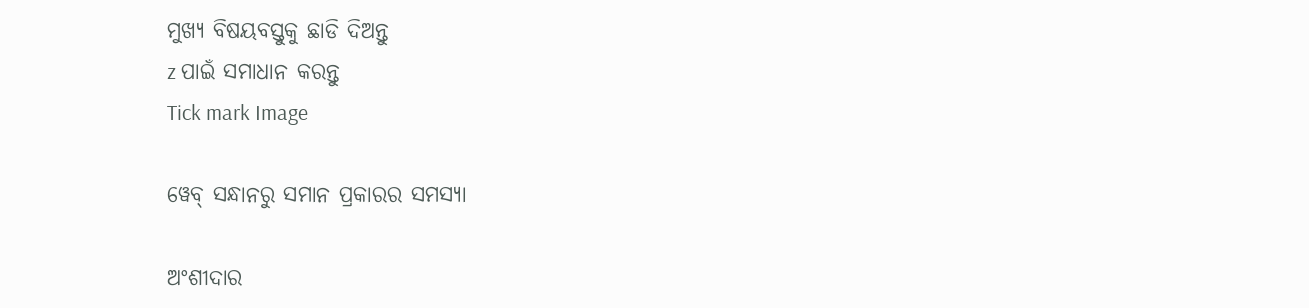ମୁଖ୍ୟ ବିଷୟବସ୍ତୁକୁ ଛାଡି ଦିଅନ୍ତୁ
z ପାଇଁ ସମାଧାନ କରନ୍ତୁ
Tick mark Image

ୱେବ୍ ସନ୍ଧାନରୁ ସମାନ ପ୍ରକାରର ସମସ୍ୟା

ଅଂଶୀଦାର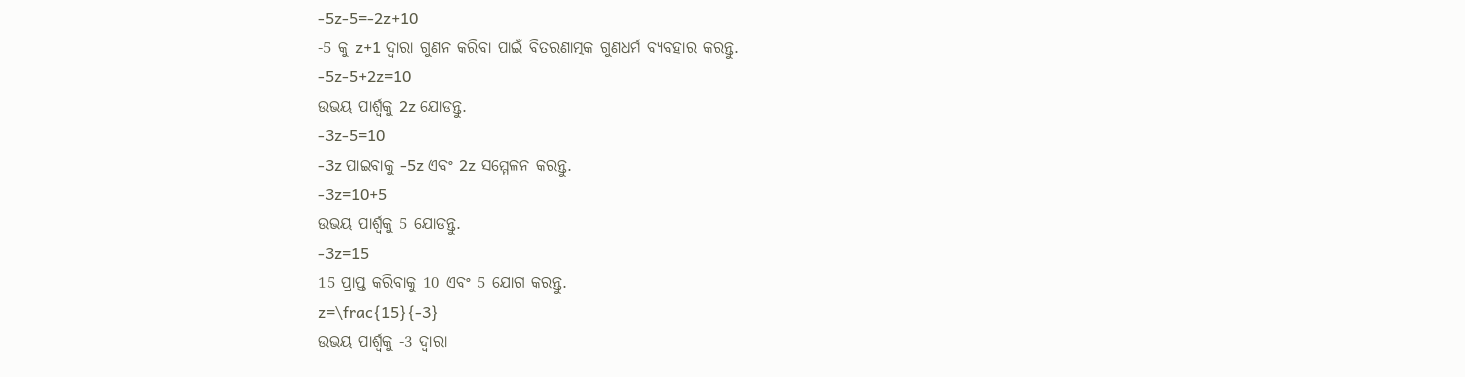-5z-5=-2z+10
-5 କୁ z+1 ଦ୍ୱାରା ଗୁଣନ କରିବା ପାଇଁ ବିତରଣାତ୍ମକ ଗୁଣଧର୍ମ ବ୍ୟବହାର କରନ୍ତୁ.
-5z-5+2z=10
ଉଭୟ ପାର୍ଶ୍ଵକୁ 2z ଯୋଡନ୍ତୁ.
-3z-5=10
-3z ପାଇବାକୁ -5z ଏବଂ 2z ସମ୍ମେଳନ କରନ୍ତୁ.
-3z=10+5
ଉଭୟ ପାର୍ଶ୍ଵକୁ 5 ଯୋଡନ୍ତୁ.
-3z=15
15 ପ୍ରାପ୍ତ କରିବାକୁ 10 ଏବଂ 5 ଯୋଗ କରନ୍ତୁ.
z=\frac{15}{-3}
ଉଭୟ ପାର୍ଶ୍ୱକୁ -3 ଦ୍ୱାରା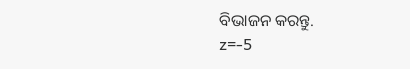ବିଭାଜନ କରନ୍ତୁ.
z=-5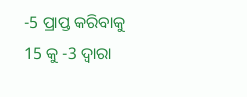-5 ପ୍ରାପ୍ତ କରିବାକୁ 15 କୁ -3 ଦ୍ୱାରା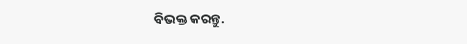ବିଭକ୍ତ କରନ୍ତୁ.